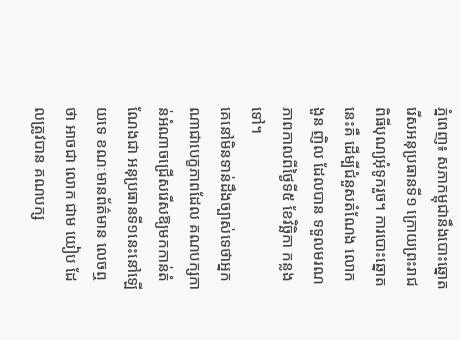ភ្នំពេញ៖ សភាកម្ពុជានឹងបោះឆ្នោតរើសអនុប្រធានទី១ ក្រោយព្រះរាជពិធីបុណ្យអុំទូករួច។ ការបោះឆ្នោតនេះគឺ ដើម្បីជំនួសតំណែង លោក ងួន ញិល ដែលបាន ទទួលមរណភាពកាលពីថ្ងៃទី៥ ខែវិច្ឆិកា កន្លងទៅ។
គេនៅមិនទាន់ដឹងច្បាស់ទេថាអ្នកណាជាបេក្ខភាពដែល គណបក្សកាន់អំណាចជ្រើសរើសឱ្យមកកាន់តំណែងជា អនុប្រធានទី១នេះនៅឡើយទេ ខណៈមានព័ត៌មាន លេចឮថា អាចជា លោក ជាម យៀប ដែលត្រូវបាន គណបក្ស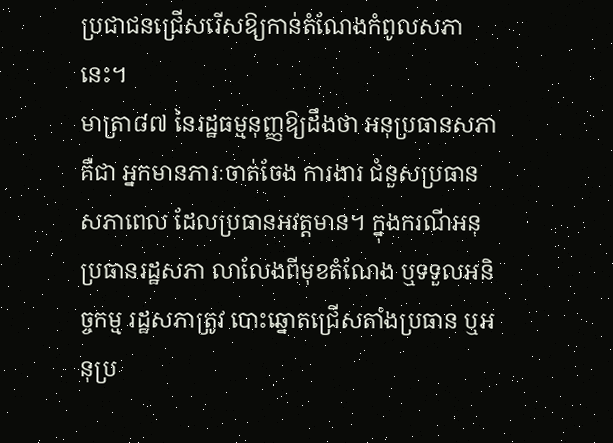ប្រជាជនជ្រើសរើសឱ្យកាន់តំណែងកំពូលសភា នេះ។
មាត្រា៨៧ នៃរដ្ឋធម្មនុញ្ញឱ្យដឹងថា អនុប្រធានសភា គឺជា អ្នកមានភារៈចាត់ចែង ការងារ ជំនួសប្រធានសភាពេល ដែលប្រធានអវត្តមាន។ ក្នុងករណីអនុប្រធានរដ្ឋសភា លាលែងពីមុខតំណែង ឬទទួលអនិច្ចកម្ម រដ្ឋសភាត្រូវ បោះឆ្នោតជ្រើសតាំងប្រធាន ឬអនុប្រ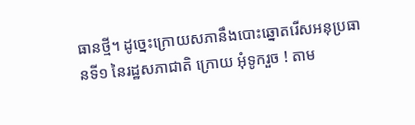ធានថ្មី។ ដូច្នេះក្រោយសភានឹងបោះឆ្នោតរើសអនុប្រធានទី១ នៃរដ្ឋសភាជាតិ ក្រោយ អុំទូករួច ! តាម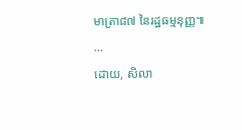មាត្រា៨៧ នៃរដ្ឋធម្មនុញ្ញ៕
...
ដោយ, សិលា